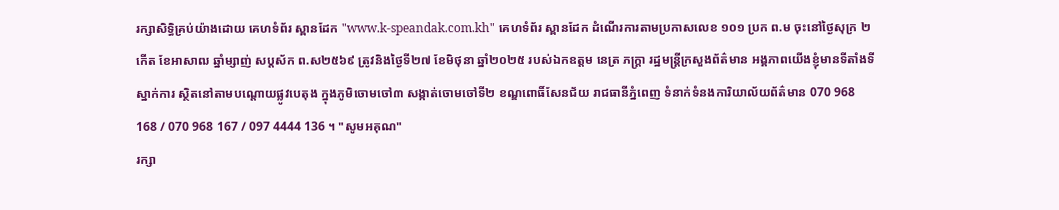រក្សាសិទ្ធិគ្រប់យ៉ាងដោយ គេហទំព័រ ស្ពានដែក "www.k-speandak.com.kh" គេហទំព័រ ស្ពានដែក ដំណើរការតាមប្រកាសលេខ ១០១ ប្រក ព.ម ចុះនៅថ្ងៃសុក្រ ២កើត ខែអាសាឍ ឆ្នាំម្សាញ់ សប្តស័ក ព.ស២៥៦៩ ត្រូវនិងថ្ងៃទី២៧ ខែមិថុនា ឆ្នាំ២០២៥ របស់ឯកឧត្តម នេត្រ ភក្រ្តា រដ្ឋមន្ត្រីក្រសួងព័ត៌មាន អង្គភាពយើងខ្ញុំមានទីតាំងទីស្នាក់ការ ស្ថិតនៅតាមបណ្តោយផ្លូវបេតុង ក្នុងភូមិចោមចៅ៣ សង្កាត់ចោមចៅទី២ ខណ្ឌពោធិ៍សែនជ័យ រាជធានីភ្នំពេញ ទំនាក់ទំនងការិយាល័យព័ត៌មាន 070 968 168 / 070 968 167 / 097 4444 136 ។ "សូមអគុណ"
រក្សា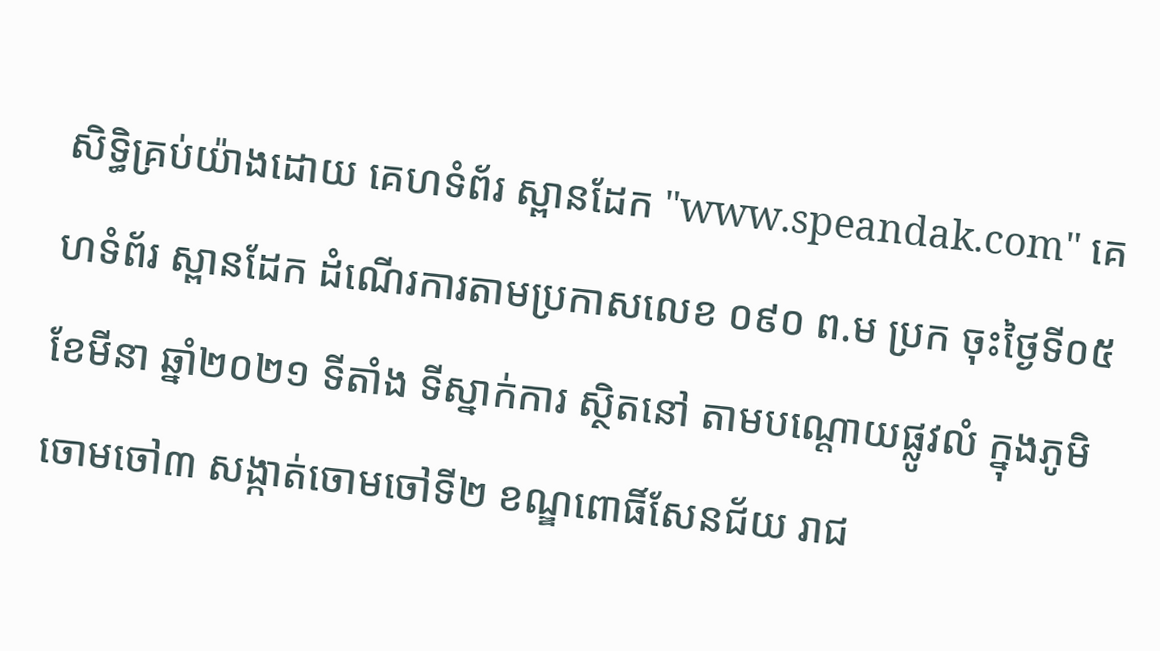សិទ្ធិគ្រប់យ៉ាងដោយ គេហទំព័រ ស្ពានដែក "www.speandak.com" គេហទំព័រ ស្ពានដែក ដំណើរការតាមប្រកាសលេខ ០៩០ ព.ម ប្រក ចុះថ្ងៃទី០៥ ខែមីនា ឆ្នាំ២០២១ ទីតាំង ទីស្នាក់ការ ស្ថិតនៅ តាមបណ្តោយផ្លូវលំ ក្នុងភូមិចោមចៅ៣ សង្កាត់ចោមចៅទី២ ខណ្ឌពោធិ៍សែនជ័យ រាជ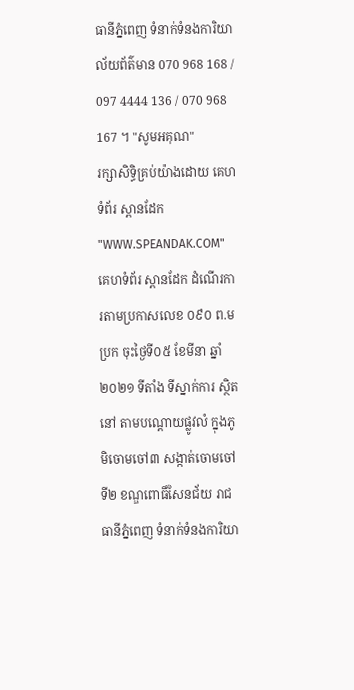ធានីភ្នំពេញ ទំនាក់ទំនងការិយាល័យព័ត៌មាន 070 968 168 / 097 4444 136 / 070 968 167 ។ "សូមអគុណ"
រក្សាសិទ្ធិគ្រប់យ៉ាងដោយ គេហទំព័រ ស្ពានដែក "WWW.SPEANDAK.COM" គេហទំព័រ ស្ពានដែក ដំណើរការតាមប្រកាសលេខ ០៩០ ព.ម ប្រក ចុះថ្ងៃទី០៥ ខែមីនា ឆ្នាំ២០២១ ទីតាំង ទីស្នាក់ការ ស្ថិតនៅ តាមបណ្តោយផ្លូវលំ ក្នុងភូមិចោមចៅ៣ សង្កាត់ចោមចៅទី២ ខណ្ឌពោធិ៍សែនជ័យ រាជធានីភ្នំពេញ ទំនាក់ទំនងការិយា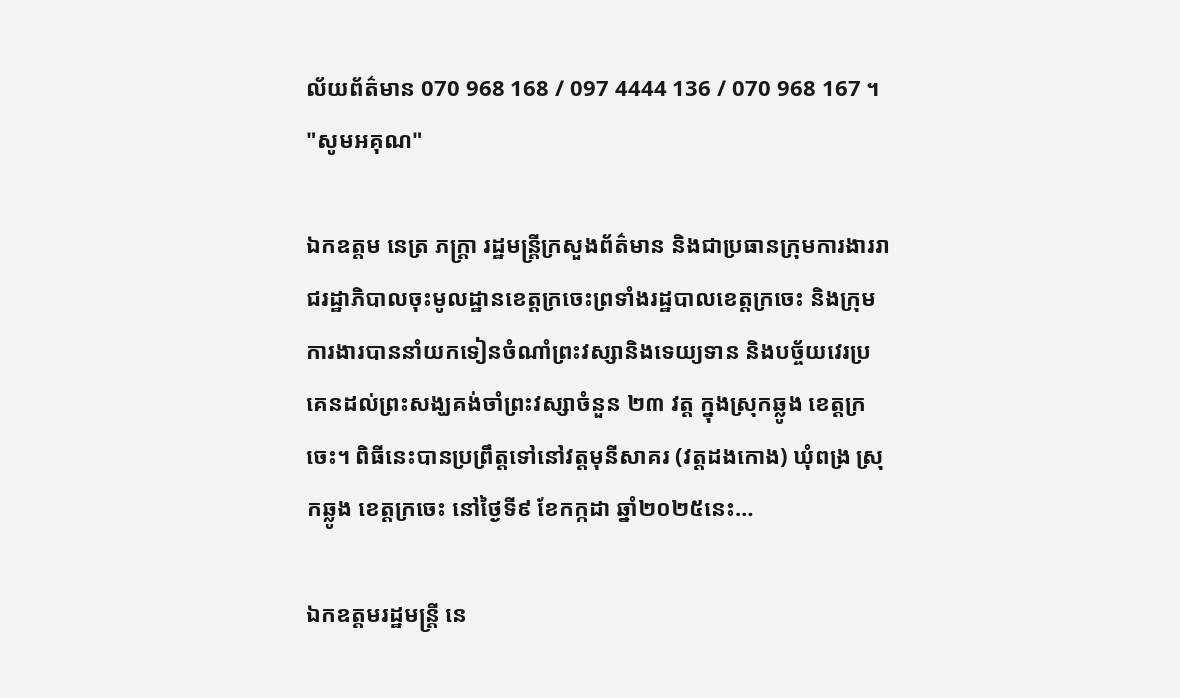ល័យព័ត៌មាន 070 968 168 / 097 4444 136 / 070 968 167 ។ "សូមអគុណ"

ឯកឧត្តម នេត្រ ភក្ត្រា រដ្ឋមន្ត្រីក្រសួងព័ត៌មាន និងជាប្រធានក្រុមការងាររាជរដ្ឋាភិបាលចុះមូលដ្ឋានខេត្តក្រចេះព្រទាំងរដ្ឋបាលខេត្តក្រចេះ និងក្រុមការងារបាននាំយកទៀនចំណាំព្រះវស្សានិងទេយ្យទាន និងបច្ច័យវេរប្រគេនដល់ព្រះសង្ឃគង់ចាំព្រះវស្សាចំនួន ២៣ វត្ត ក្នុងស្រុកឆ្លូង ខេត្តក្រចេះ។ ពិធីនេះបានប្រព្រឹត្តទៅនៅវត្តមុនីសាគរ (វត្តដងកោង) ឃុំពង្រ ស្រុកឆ្លូង ខេត្តក្រចេះ នៅថ្ងៃទី៩ ខែកក្កដា ឆ្នាំ២០២៥នេះ…

ឯកឧត្តមរដ្ឋមន្ត្រី នេ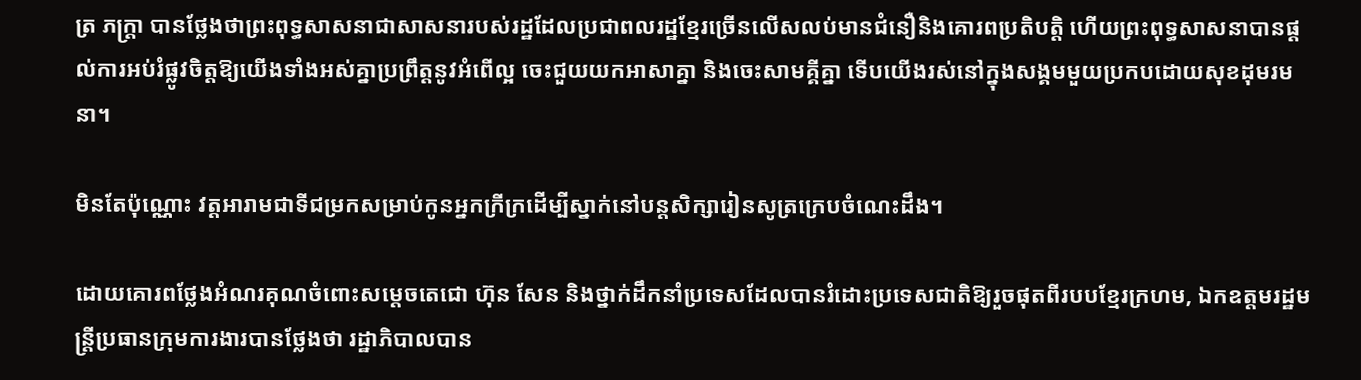ត្រ ភក្ត្រា បានថ្លែងថាព្រះពុទ្ធសាសនាជាសាសនារបស់រដ្ឋដែលប្រជាពលរដ្ឋខ្មែរច្រើនលើសលប់មានជំនឿនិងគោរពប្រតិបត្តិ ហើយព្រះពុទ្ធសាសនាបានផ្ដល់ការអប់រំផ្លូវចិត្តឱ្យយើងទាំងអស់គ្នាប្រព្រឹត្តនូវអំពើល្អ ចេះជួយយកអាសាគ្នា និងចេះសាមគ្គីគ្នា ទើបយើងរស់នៅក្នុងសង្គមមួយប្រកបដោយសុខដុមរមនា។

មិនតែប៉ុណ្ណោះ វត្តអារាមជាទីជម្រកសម្រាប់កូនអ្នកក្រីក្រដើម្បីស្នាក់នៅបន្តសិក្សារៀនសូត្រក្រេបចំណេះដឹង។

ដោយគោរពថ្លែងអំណរគុណចំពោះសម្តេចតេជោ ហ៊ុន សែន និងថ្នាក់ដឹកនាំប្រទេសដែលបានរំដោះប្រទេសជាតិឱ្យរួចផុតពីរបបខ្មែរក្រហម, ឯកឧត្តមរដ្ឋមន្ត្រីប្រធានក្រុមការងារបានថ្លែងថា រដ្ឋាភិបាលបាន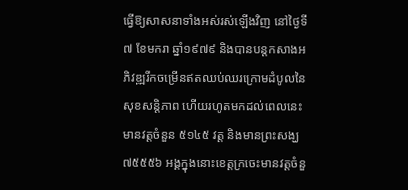ធ្វើឱ្យសាសនាទាំងអស់រស់ឡើងវិញ នៅថ្ងៃទី៧ ខែមករា ឆ្នាំ១៩៧៩ និងបានបន្តកសាងអភិវឌ្ឍរីកចម្រើនឥតឈប់ឈរក្រោមដំបូលនៃសុខសន្តិភាព ហើយរហូតមកដល់ពេលនេះមានវត្តចំនួន ៥១៤៥ វត្ត និងមានព្រះសង្ឃ ៧៥៥៥៦ អង្គក្នុងនោះខេត្តក្រចេះមានវត្តចំនួ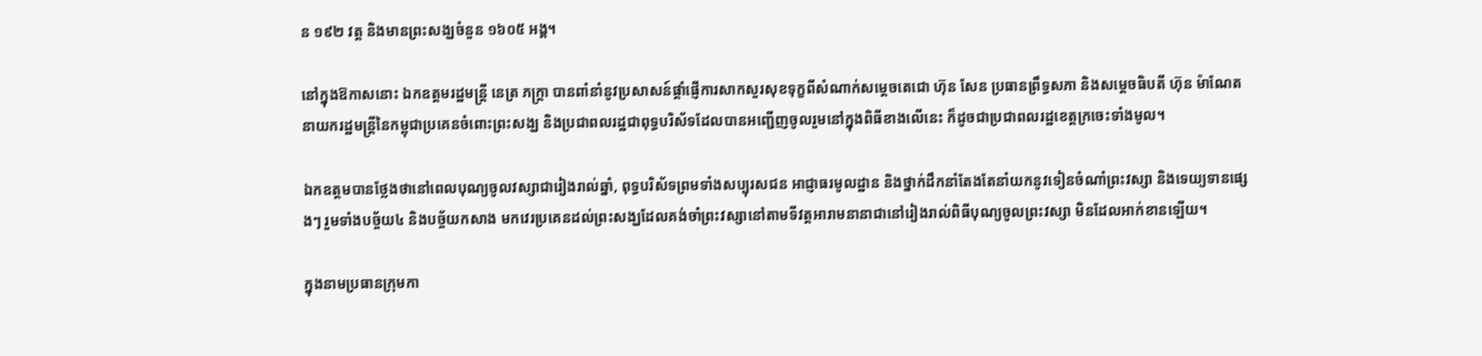ន ១៩២ វត្ត និងមានព្រះសង្ឃចំនួន ១៦០៥ អង្គ។

នៅក្នុងឱកាសនោះ ឯកឧត្តមរដ្ឋមន្ត្រី នេត្រ ភក្ត្រា បានពាំនាំនូវប្រសាសន៍ផ្ដាំផ្ញើការសាកសួរសុខទុក្ខពីសំណាក់សម្ដេចតេជោ ហ៊ុន សែន ប្រធានព្រឹទ្ធសភា និងសម្ដេចធិបតី ហ៊ុន ម៉ាណែត នាយករដ្ឋមន្ត្រីនៃកម្ពុជាប្រគេនចំពោះព្រះសង្ឃ និងប្រជាពលរដ្ឋជាពុទ្ធបរិស័ទដែលបានអញ្ជើញចូលរួមនៅក្នុងពិធីខាងលើនេះ ក៏ដូចជាប្រជាពលរដ្ឋខេត្តក្រចេះទាំងមូល។

ឯកឧត្តមបានថ្លែងថានៅពេលបុណ្យចូលវស្សាជារៀងរាល់ឆ្នាំ, ពុទ្ធបរិស័ទព្រមទាំងសប្បុរសជន អាជ្ញាធរមូលដ្ឋាន និងថ្នាក់ដឹកនាំតែងតែនាំយកនូវទៀនចំណាំព្រះវស្សា និងទេយ្យទានផ្សេងៗ រួមទាំងបច្ច័យ៤ និងបច្ច័យកសាង មកវេរប្រគេនដល់ព្រះសង្ឃដែលគង់ចាំព្រះវស្សានៅតាមទីវត្តអារាមនានាជានៅរៀងរាល់ពិធីបុណ្យចូលព្រះវស្សា មិនដែលអាក់ខានឡើយ។

ក្នុងនាមប្រធានក្រុមកា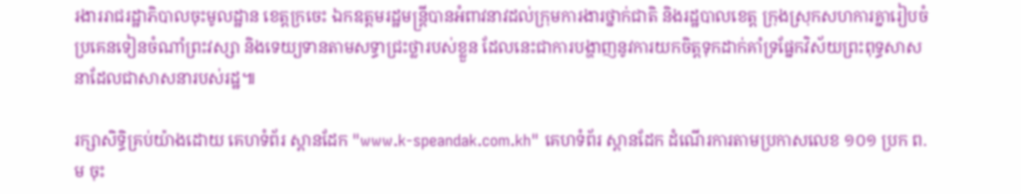រងាររាជរដ្ឋាភិបាលចុះមូលដ្ឋាន ខេត្តក្រចេះ ឯកឧត្តមរដ្ឋមន្ត្រីបានអំពាវនាវដល់ក្រុមការងារថ្នាក់ជាតិ និងរដ្ឋបាលខេត្ត ក្រុងស្រុកសហការគ្នារៀបចំប្រគេនទៀនចំណាំព្រះវស្សា និងទេយ្យទានតាមសទ្ធាជ្រះថ្លារបស់ខ្លួន ដែលនេះជាការបង្ហាញនូវការយកចិត្តទុកដាក់គាំទ្រផ្នែកវិស័យព្រះពុទ្ធសាសនាដែលជាសាសនារបស់រដ្ឋ៕

រក្សាសិទ្ធិគ្រប់យ៉ាងដោយ គេហទំព័រ ស្ពានដែក "www.k-speandak.com.kh" គេហទំព័រ ស្ពានដែក ដំណើរការតាមប្រកាសលេខ ១០១ ប្រក ព.ម ចុះ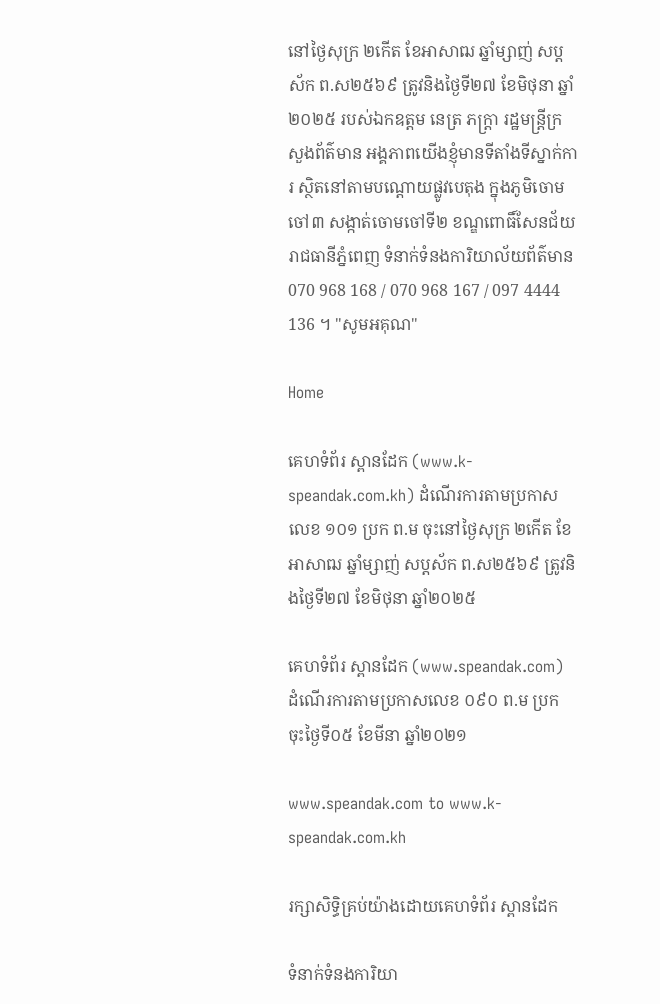នៅថ្ងៃសុក្រ ២កើត ខែអាសាឍ ឆ្នាំម្សាញ់ សប្តស័ក ព.ស២៥៦៩ ត្រូវនិងថ្ងៃទី២៧ ខែមិថុនា ឆ្នាំ២០២៥ របស់ឯកឧត្តម នេត្រ ភក្រ្តា រដ្ឋមន្ត្រីក្រសួងព័ត៌មាន អង្គភាពយើងខ្ញុំមានទីតាំងទីស្នាក់ការ ស្ថិតនៅតាមបណ្តោយផ្លូវបេតុង ក្នុងភូមិចោមចៅ៣ សង្កាត់ចោមចៅទី២ ខណ្ឌពោធិ៍សែនជ័យ រាជធានីភ្នំពេញ ទំនាក់ទំនងការិយាល័យព័ត៌មាន 070 968 168 / 070 968 167 / 097 4444 136 ។ "សូមអគុណ"

Home

គេហទំព័រ ស្ពានដែក (www.k-speandak.com.kh) ដំណើរការតាមប្រកាសលេខ ១០១ ប្រក ព.ម ចុះនៅថ្ងៃសុក្រ ២កើត ខែអាសាឍ ឆ្នាំម្សាញ់ សប្តស័ក ព.ស២៥៦៩ ត្រូវនិងថ្ងៃទី២៧ ខែមិថុនា ឆ្នាំ២០២៥

គេហទំព័រ ស្ពានដែក (www.speandak.com) ដំណើរការតាមប្រកាសលេខ ០៩០ ព.ម ប្រក ចុះថ្ងៃទី០៥ ខែមីនា ឆ្នាំ២០២១

www.speandak.com to www.k-speandak.com.kh

រក្សាសិទ្ធិគ្រប់យ៉ាងដោយគេហទំព័រ ស្ពានដែក

ទំនាក់ទំនងការិយា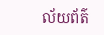ល័យព័ត៌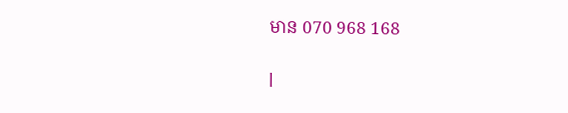មាន 070 968 168

l